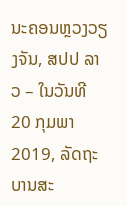ນະຄອນຫຼວງວຽງຈັນ, ສປປ ລາວ – ໃນວັນທີ 20 ກຸມພາ 2019, ລັດຖະບານສະ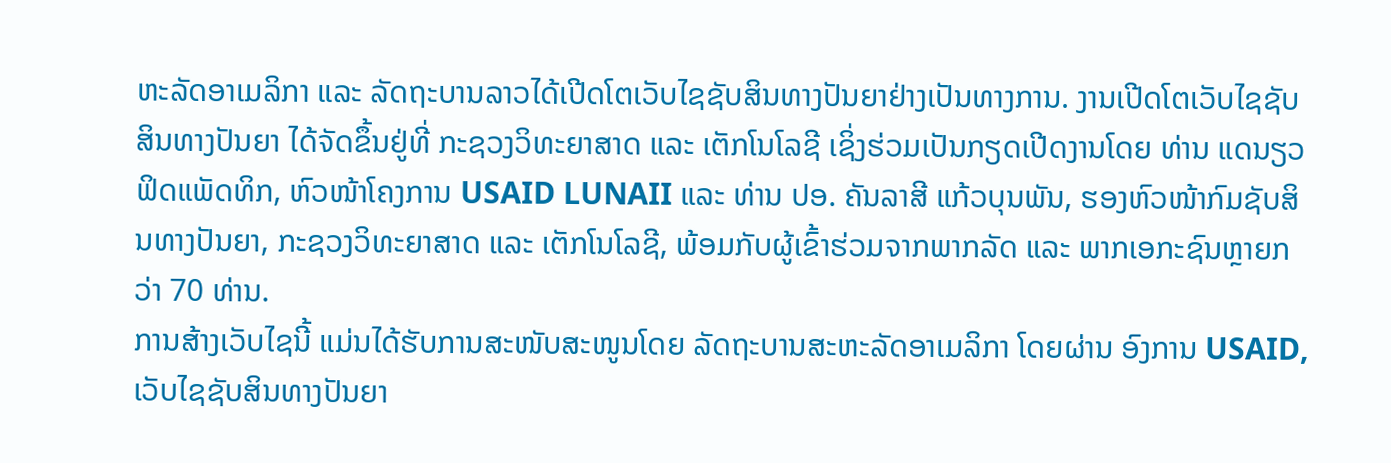ຫະລັດອາເມລິກາ ແລະ ລັດຖະບານລາວໄດ້ເປີດໂຕເວັບໄຊຊັບສິນທາງປັນຍາຢ່າງເປັນທາງການ. ງານເປີດໂຕເວັບໄຊຊັບສິນທາງປັນຍາ ໄດ້ຈັດຂຶ້ນຢູ່ທີ່ ກະຊວງວິທະຍາສາດ ແລະ ເຕັກໂນໂລຊີ ເຊິ່ງຮ່ວມເປັນກຽດເປີດງານໂດຍ ທ່ານ ແດນຽວ ຟິດແພັດທິກ, ຫົວໜ້າໂຄງການ USAID LUNAII ແລະ ທ່ານ ປອ. ຄັນລາສີ ແກ້ວບຸນພັນ, ຮອງຫົວໜ້າກົມຊັບສິນທາງປັນຍາ, ກະຊວງວິທະຍາສາດ ແລະ ເຕັກໂນໂລຊີ, ພ້ອມກັບຜູ້ເຂົ້າຮ່ວມຈາກພາກລັດ ແລະ ພາກເອກະຊົນຫຼາຍກວ່າ 70 ທ່ານ.
ການສ້າງເວັບໄຊນີ້ ແມ່ນໄດ້ຮັບການສະໜັບສະໜູນໂດຍ ລັດຖະບານສະຫະລັດອາເມລິກາ ໂດຍຜ່ານ ອົງການ USAID, ເວັບໄຊຊັບສິນທາງປັນຍາ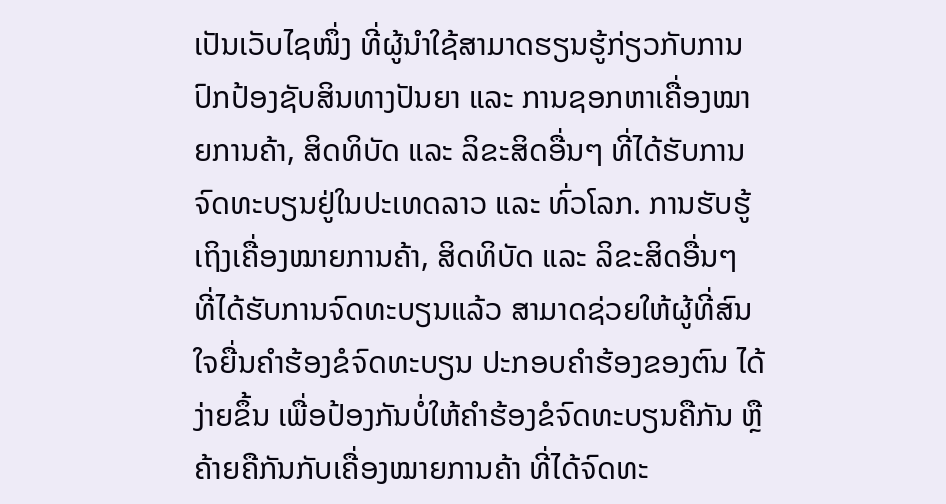ເປັນເວັບໄຊໜຶ່ງ ທີ່ຜູ້ນຳໃຊ້ສາມາດຮຽນຮູ້ກ່ຽວກັບການປົກປ້ອງຊັບສິນທາງປັນຍາ ແລະ ການຊອກຫາເຄື່ອງໝາຍການຄ້າ, ສິດທິບັດ ແລະ ລິຂະສິດອື່ນໆ ທີ່ໄດ້ຮັບການຈົດທະບຽນຢູ່ໃນປະເທດລາວ ແລະ ທົ່ວໂລກ. ການຮັບຮູ້ເຖິງເຄື່ອງໝາຍການຄ້າ, ສິດທິບັດ ແລະ ລິຂະສິດອື່ນໆ ທີ່ໄດ້ຮັບການຈົດທະບຽນແລ້ວ ສາມາດຊ່ວຍໃຫ້ຜູ້ທີ່ສົນໃຈຍື່ນຄຳຮ້ອງຂໍຈົດທະບຽນ ປະກອບຄຳຮ້ອງຂອງຕົນ ໄດ້ງ່າຍຂຶ້ນ ເພື່ອປ້ອງກັນບໍ່ໃຫ້ຄຳຮ້ອງຂໍຈົດທະບຽນຄືກັນ ຫຼື ຄ້າຍຄືກັນກັບເຄື່ອງໝາຍການຄ້າ ທີ່ໄດ້ຈົດທະ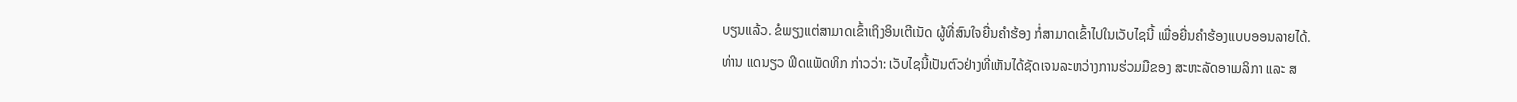ບຽນແລ້ວ. ຂໍພຽງແຕ່ສາມາດເຂົ້າເຖິງອິນເຕີເນັດ ຜູ້ທີ່ສົນໃຈຍື່ນຄຳຮ້ອງ ກໍ່ສາມາດເຂົ້າໄປໃນເວັບໄຊນີ້ ເພື່ອຍື່ນຄຳຮ້ອງແບບອອນລາຍໄດ້.
ທ່ານ ແດນຽວ ຟິດແພັດທິກ ກ່າວວ່າ: ເວັບໄຊນີ້ເປັນຕົວຢ່າງທີ່ເຫັນໄດ້ຊັດເຈນລະຫວ່າງການຮ່ວມມືຂອງ ສະຫະລັດອາເມລິກາ ແລະ ສ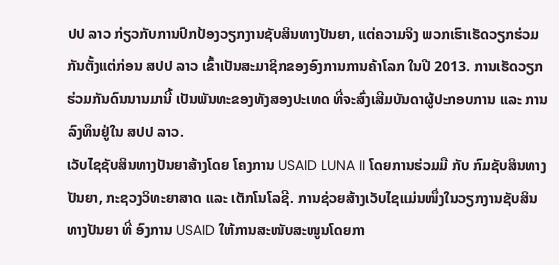ປປ ລາວ ກ່ຽວກັບການປົກປ້ອງວຽກງານຊັບສິນທາງປັນຍາ, ແຕ່ຄວາມຈິງ ພວກເຮົາເຮັດວຽກຮ່ວມກັນຕັ້ງແຕ່ກ່ອນ ສປປ ລາວ ເຂົ້າເປັນສະມາຊິກຂອງອົງການການຄ້າໂລກ ໃນປີ 2013. ການເຮັດວຽກຮ່ວມກັນດົນນານມານີ້ ເປັນພັນທະຂອງທັງສອງປະເທດ ທີ່ຈະສົ່ງເສີມບັນດາຜູ້ປະກອບການ ແລະ ການລົງທຶນຢູ່ໃນ ສປປ ລາວ.
ເວັບໄຊຊັບສິນທາງປັນຍາສ້າງໂດຍ ໂຄງການ USAID LUNA II ໂດຍການຮ່ວມມື ກັບ ກົມຊັບສິນທາງປັນຍາ, ກະຊວງວິທະຍາສາດ ແລະ ເຕັກໂນໂລຊີ. ການຊ່ວຍສ້າງເວັບໄຊແມ່ນໜຶ່ງໃນວຽກງານຊັບສິນທາງປັນຍາ ທີ່ ອົງການ USAID ໃຫ້ການສະໜັບສະໜູນໂດຍກາ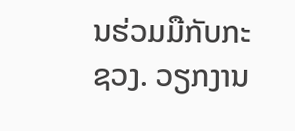ນຮ່ວມມືກັບກະຊວງ. ວຽກງານ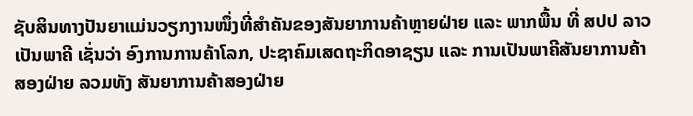ຊັບສິນທາງປັນຍາແມ່ນວຽກງານໜຶ່ງທີ່ສຳຄັນຂອງສັນຍາການຄ້າຫຼາຍຝ່າຍ ແລະ ພາກພື້ນ ທີ່ ສປປ ລາວ ເປັນພາຄີ ເຊັ່ນວ່າ ອົງການການຄ້າໂລກ, ປະຊາຄົມເສດຖະກິດອາຊຽນ ແລະ ການເປັນພາຄີສັນຍາການຄ້າສອງຝ່າຍ ລວມທັງ ສັນຍາການຄ້າສອງຝ່າຍ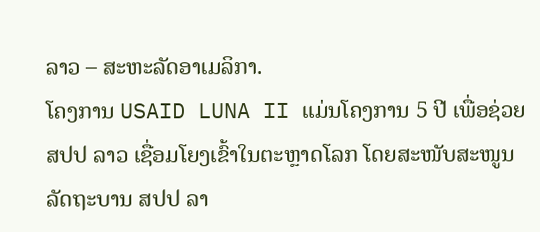ລາວ – ສະຫະລັດອາເມລິກາ.
ໂຄງການ USAID LUNA II ແມ່ນໂຄງການ 5 ປີ ເພື່ອຊ່ວຍ ສປປ ລາວ ເຊື່ອມໂຍງເຂົ້າໃນຕະຫຼາດໂລກ ໂດຍສະໜັບສະໜູນ ລັດຖະບານ ສປປ ລາ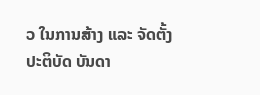ວ ໃນການສ້າງ ແລະ ຈັດຕັ້ງປະຕິບັດ ບັນດາ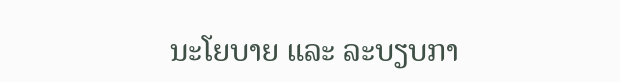ນະໂຍບາຍ ແລະ ລະບຽບກາ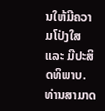ນໃຫ້ມີຄວາມໂປ່ງໃສ ແລະ ມີປະສິດທິພາບ.
ທ່ານສາມາດ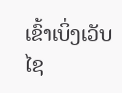ເຂົ້າເບິ່ງເວັບໄຊ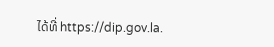ໄດ້ທີ່ https://dip.gov.la.